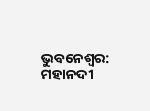ଭୁବନେଶ୍ବର: ମହାନଦୀ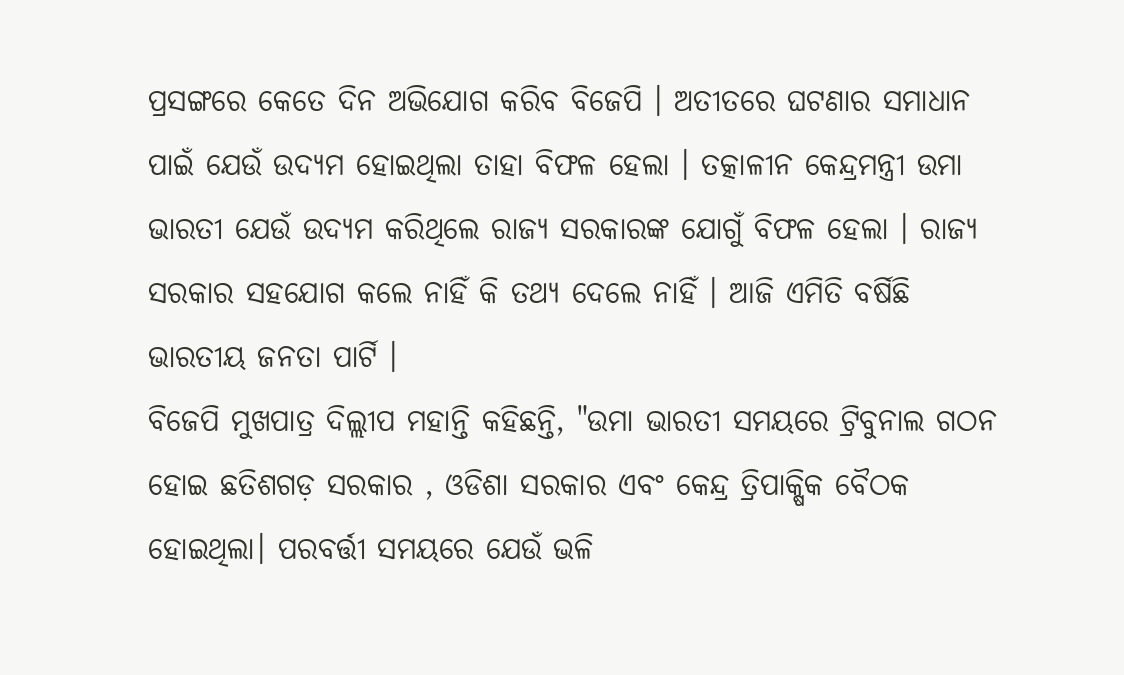ପ୍ରସଙ୍ଗରେ କେତେ ଦିନ ଅଭିଯୋଗ କରିବ ବିଜେପି । ଅତୀତରେ ଘଟଣାର ସମାଧାନ ପାଇଁ ଯେଉଁ ଉଦ୍ୟମ ହୋଇଥିଲା ତାହା ବିଫଳ ହେଲା । ତତ୍କାଳୀନ କେନ୍ଦ୍ରମନ୍ତ୍ରୀ ଉମା ଭାରତୀ ଯେଉଁ ଉଦ୍ୟମ କରିଥିଲେ ରାଜ୍ୟ ସରକାରଙ୍କ ଯୋଗୁଁ ବିଫଳ ହେଲା । ରାଜ୍ୟ ସରକାର ସହଯୋଗ କଲେ ନାହିଁ କି ତଥ୍ୟ ଦେଲେ ନାହିଁ । ଆଜି ଏମିତି ବର୍ଷିଛି ଭାରତୀୟ ଜନତା ପାର୍ଟି ।
ବିଜେପି ମୁଖପାତ୍ର ଦିଲ୍ଲୀପ ମହାନ୍ତି କହିଛନ୍ତି, "ଉମା ଭାରତୀ ସମୟରେ ଟ୍ରିବୁନାଲ ଗଠନ ହୋଇ ଛତିଶଗଡ଼ ସରକାର , ଓଡିଶା ସରକାର ଏବଂ କେନ୍ଦ୍ର ତ୍ରିପାକ୍ଷିକ ବୈଠକ ହୋଇଥିଲା। ପରବର୍ତ୍ତୀ ସମୟରେ ଯେଉଁ ଭଳି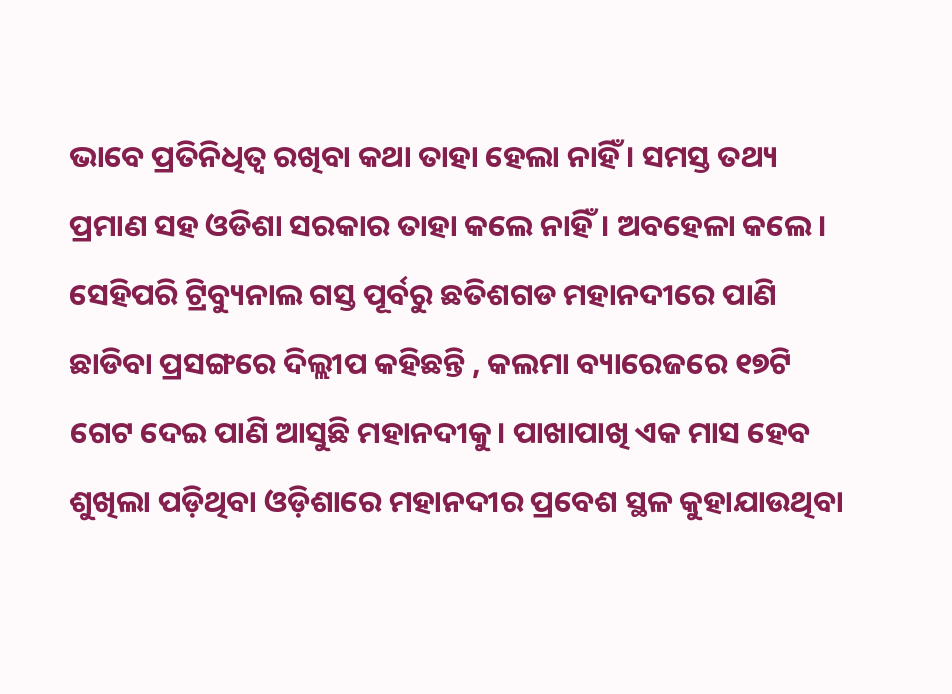ଭାବେ ପ୍ରତିନିଧିତ୍ବ ରଖିବା କଥା ତାହା ହେଲା ନାହିଁ । ସମସ୍ତ ତଥ୍ୟ ପ୍ରମାଣ ସହ ଓଡିଶା ସରକାର ତାହା କଲେ ନାହିଁ। ଅବହେଳା କଲେ । ସେହିପରି ଟ୍ରିବ୍ୟୁନାଲ ଗସ୍ତ ପୂର୍ବରୁ ଛତିଶଗଡ ମହାନଦୀରେ ପାଣି ଛାଡିବା ପ୍ରସଙ୍ଗରେ ଦିଲ୍ଲୀପ କହିଛନ୍ତି , କଲମା ବ୍ୟାରେଜରେ ୧୭ଟି ଗେଟ ଦେଇ ପାଣି ଆସୁଛି ମହାନଦୀକୁ। ପାଖାପାଖି ଏକ ମାସ ହେବ ଶୁଖିଲା ପଡ଼ିଥିବା ଓଡ଼ିଶାରେ ମହାନଦୀର ପ୍ରବେଶ ସ୍ଥଳ କୁହାଯାଉଥିବା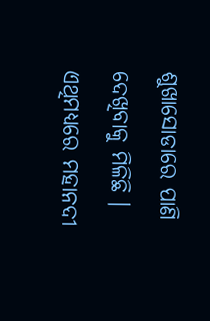ଶୁଖାସୋଡାରେ ପାଣି ଦେଖିବାକୁ ମିଳିଛି । ଏଥିମଧ୍ୟରେ ମହାନଦୀ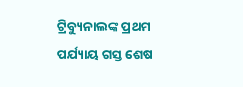ଟ୍ରିବ୍ୟୁନାଲଙ୍କ ପ୍ରଥମ ପର୍ଯ୍ୟାୟ ଗସ୍ତ ଶେଷ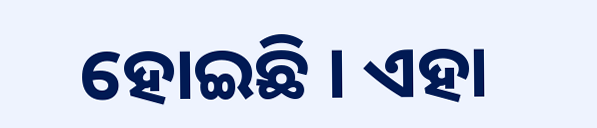ହୋଇଛି । ଏହା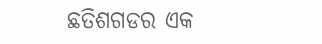ଛତିଶଗଡର ଏକ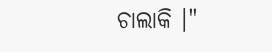ଚାଲାକି ।"